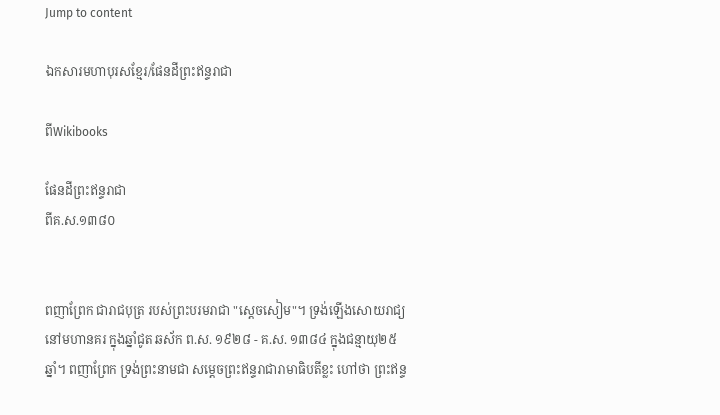Jump to content

ឯកសារមហាបុរសខ្មែរ/ផែនដីព្រះឥន្ទរាជា

ពីWikibooks

ផែនដីព្រះឥន្ទរាជា
ពីគ.ស.១៣៨០


ពញាព្រែក ជារាជបុត្រ របស់ព្រះបរមរាជា "ស្ដេចសៀម"។ ទ្រង់ឡើងសោយរាជ្យ នៅមហានគរ ក្នុងឆ្នាំជូត ឆស័ក ព.ស. ១៩២៨ - គ.ស. ១៣៨៤ ក្នុងជន្មាយុ២៥ឆ្នាំ។ ពញាព្រែក ទ្រង់ព្រះនាមជា សម្ដេចព្រះឥន្ទរាជារាមាធិបតីខ្លះ ហៅថា ព្រះឥន្ទ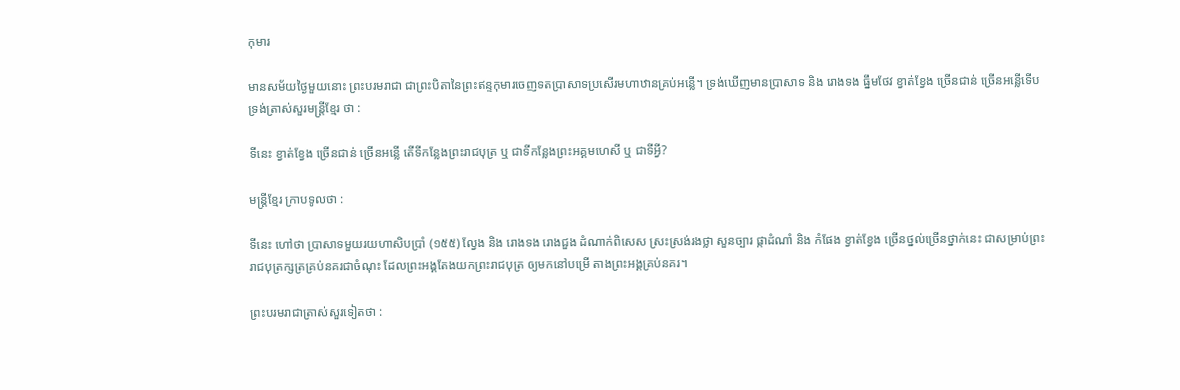កុមារ

មានសម័យថ្ងៃមួយនោះ ព្រះបរមរាជា ជាព្រះបិតានៃព្រះឥន្ទកុមារចេញទតប្រាសាទប្រសើរមហាឋានគ្រប់អន្លើ។ ទ្រង់ឃើញមានប្រាសាទ និង រោងទង ធ្នឹមថែវ ខ្វាត់ខ្វែង ច្រើនជាន់ ច្រើនអន្លើទើបទ្រង់ត្រាស់សួរមន្ត្រីខ្មែរ ថា :

ទីនេះ ខ្វាត់ខ្វែង ច្រើនជាន់ ច្រើនអន្លើ តើទីកន្លែងព្រះរាជបុត្រ ឬ ជាទីកន្លែងព្រះអគ្គមហេសី ឬ ជាទីអ្វី?

មន្ត្រីខ្មែរ ក្រាបទូលថា :

ទីនេះ ហៅថា ប្រាសាទមួយរយហាសិបប្រាំ (១៥៥) ល្វែង និង រោងទង រោងជួង ដំណាក់ពិសេស ស្រះស្រង់រងថ្លា សួនច្បារ ផ្កាដំណាំ និង កំផែង ខ្វាត់ខ្វែង ច្រើនថ្នល់ច្រើនថ្នាក់នេះ ជាសម្រាប់ព្រះរាជបុត្រក្សត្រគ្រប់នគរជាចំណុះ ដែលព្រះអង្គតែងយកព្រះរាជបុត្រ ឲ្យមកនៅបម្រើ តាងព្រះអង្គគ្រប់នគរ។

ព្រះបរមរាជាត្រាស់សួរទៀតថា :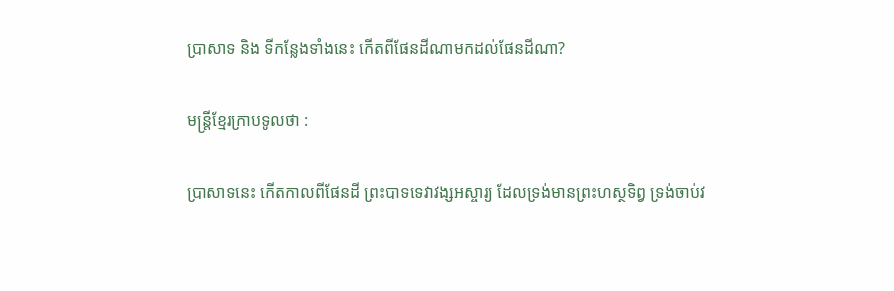ប្រាសាទ និង ទីកន្លែងទាំងនេះ កើតពីផែនដីណាមកដល់ផែនដីណា?

មន្ត្រីខ្មែរក្រាបទូលថា :

ប្រាសាទនេះ កើតកាលពីផែនដី ព្រះបាទទេវាវង្សអស្ចារ្យ ដែលទ្រង់មានព្រះហស្ថទិព្វ ទ្រង់ចាប់វ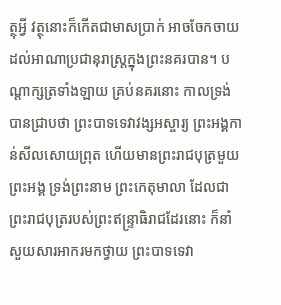ត្ថុអ្វី វត្ថុនោះក៏កើតជាមាសប្រាក់ អាចចែកចាយដល់អាណាប្រជានុរាស្ត្រក្នុងព្រះនគរបាន។ បណ្ដាក្សត្រទាំងឡាយ គ្រប់នគរនោះ កាលទ្រង់បានជ្រាបថា ព្រះបាទទេវាវង្សអស្ចារ្យ ព្រះអង្គកាន់សីលសោយព្រុត ហើយមានព្រះរាជបុត្រមួយព្រះអង្គ ទ្រង់ព្រះនាម ព្រះកេតុមាលា ដែលជាព្រះរាជបុត្ររបស់ព្រះឥន្ទ្រាធិរាជដែរនោះ ក៏នាំសួយសារអាករមកថ្វាយ ព្រះបាទទេវា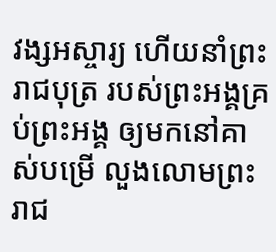វង្សអស្ចារ្យ ហើយនាំព្រះរាជបុត្រ របស់ព្រះអង្គគ្រប់ព្រះអង្គ ឲ្យមកនៅគាស់បម្រើ លួងលោមព្រះរាជ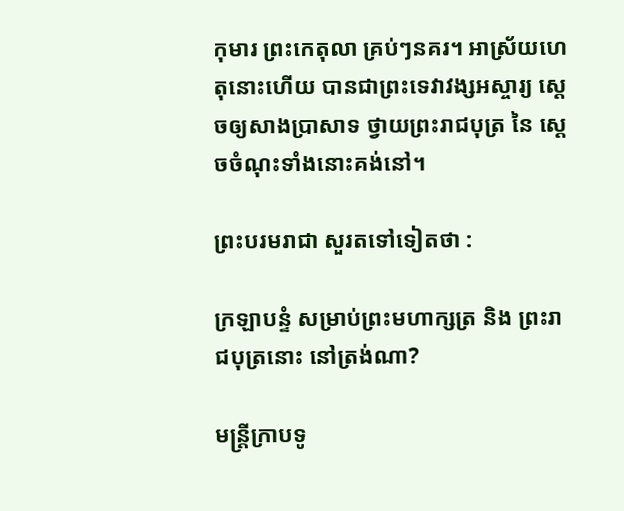កុមារ ព្រះកេតុលា គ្រប់ៗនគរ។ អាស្រ័យហេតុនោះហើយ បានជាព្រះទេវាវង្សអស្ចារ្យ ស្ដេចឲ្យសាងប្រាសាទ ថ្វាយព្រះរាជបុត្រ នៃ ស្ដេចចំណុះទាំងនោះគង់នៅ។

ព្រះបរមរាជា សួរតទៅទៀតថា :

ក្រឡាបន្ទំ សម្រាប់ព្រះមហាក្សត្រ និង ព្រះរាជបុត្រនោះ នៅត្រង់ណា?

មន្ត្រីក្រាបទូ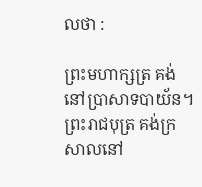លថា :

ព្រះមហាក្សត្រ គង់នៅប្រាសាទបាយ័ន។ ព្រះរាជបុត្រ គង់ក្រសាលនៅ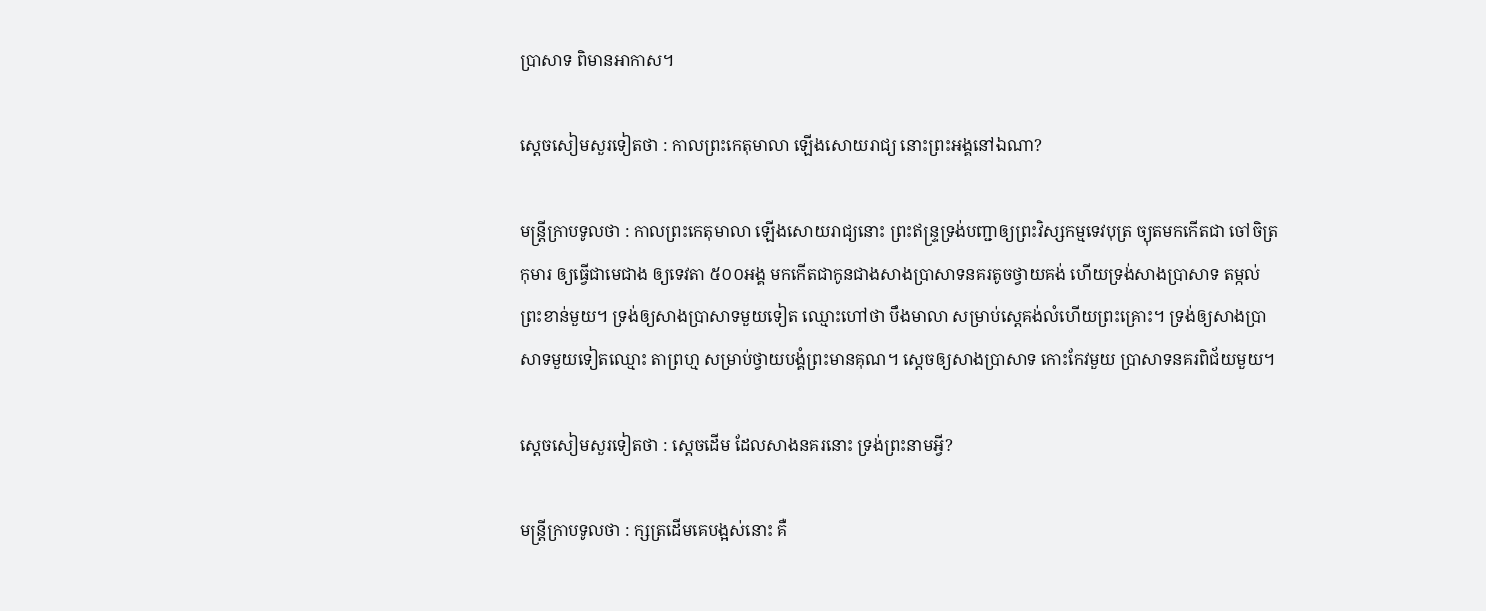ប្រាសាទ ពិមានអាកាស។

ស្ដេចសៀមសួរទៀតថា : កាលព្រះកេតុមាលា ឡើងសោយរាជ្យ នោះព្រះអង្គនៅឯណា?

មន្ត្រីក្រាបទូលថា : កាលព្រះកេតុមាលា ឡើងសោយរាជ្យនោះ ព្រះឥន្ទ្រទ្រង់បញ្ជាឲ្យព្រះវិស្សកម្មទេវបុត្រ ច្យុតមកកើតជា ចៅចិត្រកុមារ ឲ្យធ្វើជាមេជាង ឲ្យទេវតា ៥០០អង្គ មកកើតជាកូនជាងសាងប្រាសាទនគរតូចថ្វាយគង់ ហើយទ្រង់សាងប្រាសាទ តម្កល់ព្រះខាន់មួយ។ ទ្រង់ឲ្យសាងប្រាសាទមួយទៀត ឈ្មោះហៅថា បឹងមាលា សម្រាប់ស្ដេគង់លំហើយព្រះគ្រោះ។ ទ្រង់ឲ្យសាងប្រាសាទមួយទៀតឈ្មោះ តាព្រហ្ម សម្រាប់ថ្វាយបង្គំព្រះមានគុណ។ ស្ដេចឲ្យសាងប្រាសាទ កោះកែវមួយ ប្រាសាទនគរពិជ័យមួយ។

ស្ដេចសៀមសួរទៀតថា : ស្ដេចដើម ដែលសាងនគរនោះ ទ្រង់ព្រះនាមអ្វី?

មន្ត្រីក្រាបទូលថា : ក្សត្រដើមគេបង្អស់នោះ គឺ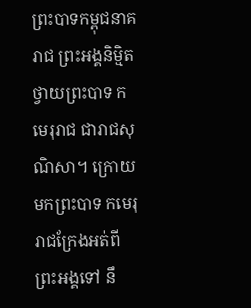ព្រះបាទកម្ពុជនាគរាជ ព្រះអង្គនិម្មិតថ្វាយព្រះបាទ កមេរុរាជ ជារាជសុណិសា។ ក្រោយមកព្រះបាទ កមេរុរាជក្រែងអត់ពីព្រះអង្គទៅ នឹ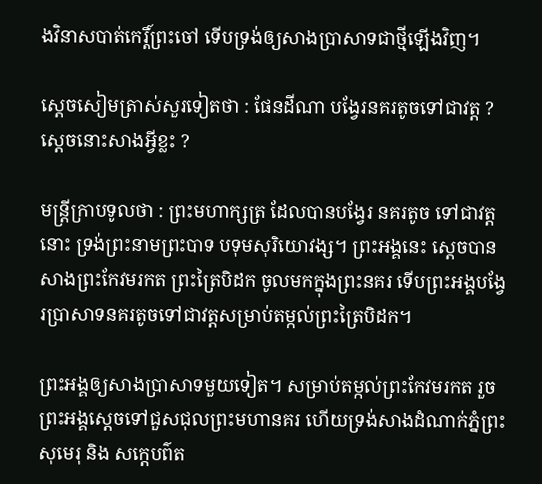ងវិនាសបាត់កេរ្តិ៍ព្រះចៅ ទើបទ្រង់ឲ្យសាងប្រាសាទជាថ្មីឡើងវិញ។

ស្ដេចសៀមត្រាស់សួរទៀតថា : ផែនដីណា បង្វែរនគរតូចទៅជាវត្ត ? ស្ដេចនោះសាងអ្វីខ្លះ ?

មន្ត្រីក្រាបទូលថា : ព្រះមហាក្សត្រ ដែលបានបង្វែរ នគរតូច ទៅជាវត្តនោះ ទ្រង់ព្រះនាមព្រះបាទ បទុមសុរិយោវង្ស។ ព្រះអង្គនេះ ស្ដេចបានសាងព្រះកែវមរកត ព្រះត្រៃបិដក ចូលមកក្នុងព្រះនគរ ទើបព្រះអង្គបង្វែរប្រាសាទនគរតូចទៅជាវត្តសម្រាប់តម្កល់ព្រះត្រៃបិដក។

ព្រះអង្គឲ្យសាងប្រាសាទមួយទៀត។ សម្រាប់តម្កល់ព្រះកែវមរកត រួចព្រះអង្គស្ដេចទៅជួសជុលព្រះមហានគរ ហើយទ្រង់សាងដំណាក់ភ្នំព្រះសុមេរុ និង សក្ដេបព៌ត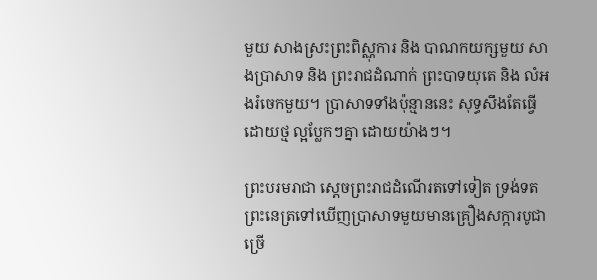មួយ សាងស្រះព្រះពិស្ណុការ និង បាណកយក្សមួយ សាងប្រាសាទ និង ព្រះរាជដំណាក់ ព្រះបាទយុតេ និង លំអងរំចេកមួយ។ ប្រាសាទទាំងប៉ុន្មាននេះ សុទ្ធសឹងតែធ្វើដោយថ្ម ល្អប្លែកៗគ្នា ដោយយ៉ាងៗ។

ព្រះបរមរាជា ស្ដេចព្រះរាជដំណើរតទៅទៀត ទ្រង់ទតព្រះនេត្រទៅឃើញប្រាសាទមួយមានគ្រឿងសក្ការបូជាច្រើ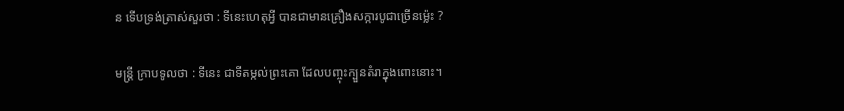ន ទើបទ្រង់ត្រាស់សួរថា : ទីនេះហេតុអ្វី បានជាមានគ្រឿងសក្ការបូជាច្រើនម៉្លេះ ?

មន្ត្រី ក្រាបទូលថា : ទីនេះ ជាទីតម្កល់ព្រះគោ ដែលបញ្ចុះក្បួនតំរាក្នុងពោះនោះ។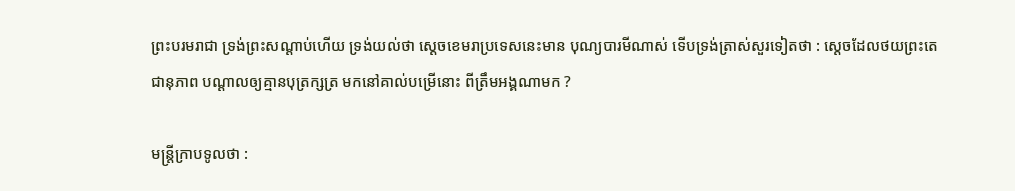ព្រះបរមរាជា ទ្រង់ព្រះសណ្ដាប់ហើយ ទ្រង់យល់ថា ស្ដេចខេមរាប្រទេសនេះមាន បុណ្យបារមីណាស់ ទើបទ្រង់ត្រាស់សួរទៀតថា : ស្ដេចដែលថយព្រះតេជានុភាព បណ្ដាលឲ្យគ្មានបុត្រក្សត្រ មកនៅគាល់បម្រើនោះ ពីត្រឹមអង្គណាមក ?

មន្ត្រីក្រាបទូលថា :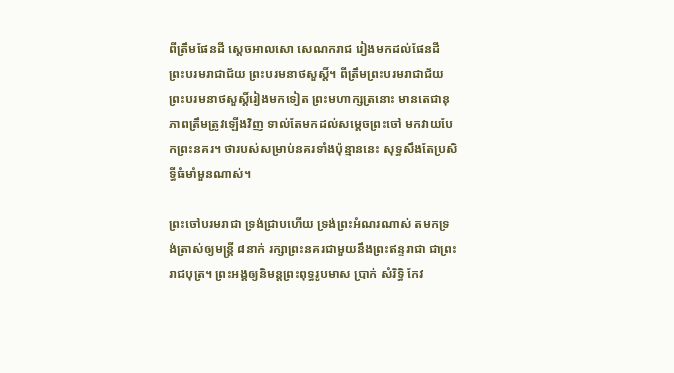ពីត្រឹមផែនដី ស្ដេចអាលសោ សេណករាជ រៀងមកដល់ផែនដី ព្រះបរមរាជាជ័យ ព្រះបរមនាថសួស្ដិ៍។ ពីត្រឹមព្រះបរមរាជាជ័យ ព្រះបរមនាថសួស្ដិ៍រៀងមកទៀត ព្រះមហាក្សត្រនោះ មានតេជានុភាពត្រឹមត្រូវឡើងវិញ ទាល់តែមកដល់សម្ដេចព្រះចៅ មកវាយបែកព្រះនគរ។ ថារបស់សម្រាប់នគរទាំងប៉ុន្មាននេះ សុទ្ធសឹងតែប្រសិទ្ធីធំមាំមួនណាស់។

ព្រះចៅបរមរាជា ទ្រង់ជ្រាបហើយ ទ្រង់ព្រះអំណរណាស់ តមកទ្រង់ត្រាស់ឲ្យមន្ត្រី ៨នាក់ រក្សាព្រះនគរជាមួយនឹងព្រះឥន្ទរាជា ជាព្រះរាជបុត្រ។ ព្រះអង្គឲ្យនិមន្តព្រះពុទ្ធរូបមាស ប្រាក់ សំរិទ្ធិ កែវ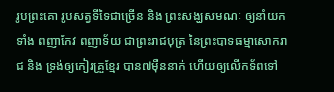រូបព្រះគោ រូបសត្វទីទៃជាច្រើន និង ព្រះសង្ឃសមណៈ ឲ្យនាំយកទាំង ពញាកែវ ពញាទ័យ ជាព្រះរាជបុត្រ នៃព្រះបាទធម្មាសោករាជ និង ទ្រង់ឲ្យកៀរគ្រួខ្មែរ បាន៧ម៉ឺននាក់ ហើយឲ្យលើកទ័ពទៅ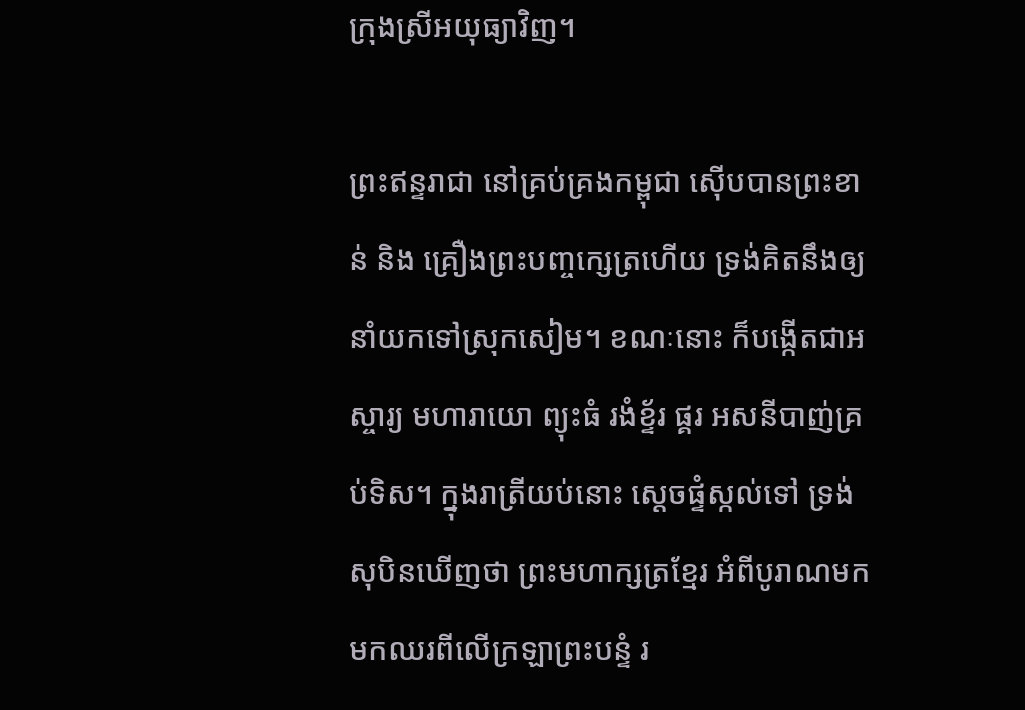ក្រុងស្រីអយុធ្យាវិញ។

ព្រះឥន្ទរាជា នៅគ្រប់គ្រងកម្ពុជា ស៊ើបបានព្រះខាន់ និង គ្រឿងព្រះបញ្ចក្សេត្រហើយ ទ្រង់គិតនឹងឲ្យនាំយកទៅស្រុកសៀម។ ខណៈនោះ ក៏បង្កើតជាអស្ចារ្យ មហារាយោ ព្យុះធំ រងំខ្ទ័រ ផ្គរ អសនីបាញ់គ្រប់ទិស។ ក្នុងរាត្រីយប់នោះ ស្ដេចផ្ទំស្កល់ទៅ ទ្រង់សុបិនឃើញថា ព្រះមហាក្សត្រខ្មែរ អំពីបូរាណមក មកឈរពីលើក្រឡាព្រះបន្ទំ រ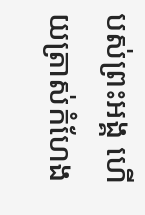បស់ព្រះអង្គ ហើយត្រាស់កំហែង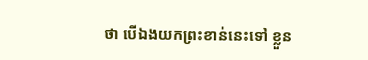ថា បើឯងយកព្រះខាន់នេះទៅ ខ្លួន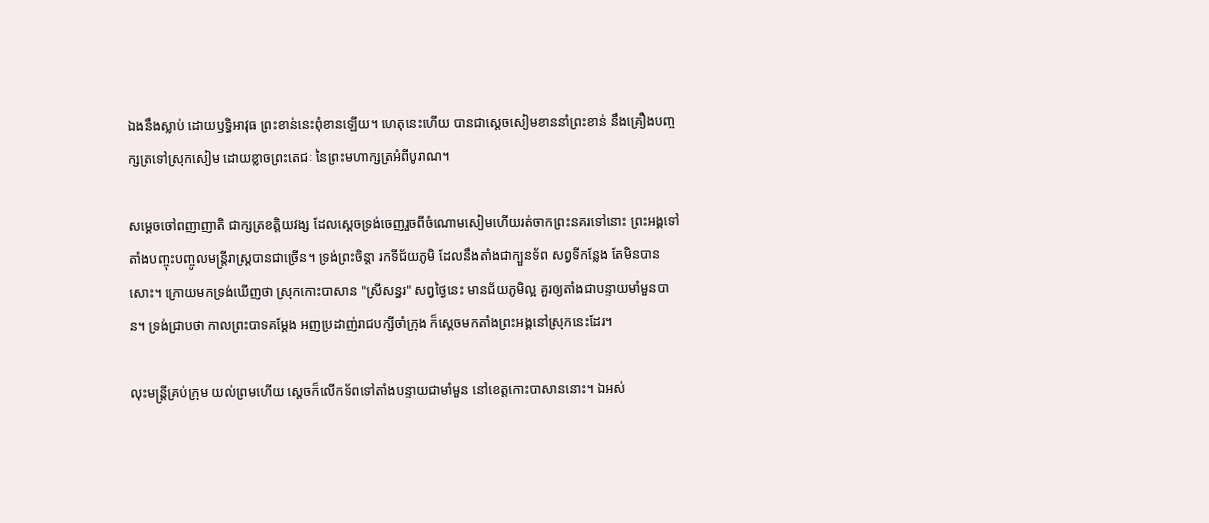ឯងនឹងស្លាប់ ដោយឫទ្ធិអាវុធ ព្រះខាន់នេះពុំខានឡើយ។ ហេតុនេះហើយ បានជាស្ដេចសៀមខាននាំព្រះខាន់ នឹងគ្រឿងបញ្ចក្សត្រទៅស្រុកសៀម ដោយខ្លាចព្រះតេជៈ នៃព្រះមហាក្សត្រអំពីបូរាណ។

សម្ដេចចៅពញាញាតិ ជាក្សត្រខត្តិយវង្ស ដែលស្ដេចទ្រង់ចេញរួចពីចំណោមសៀមហើយរត់ចាកព្រះនគរទៅនោះ ព្រះអង្គទៅតាំងបញ្ចុះបញ្ចូលមន្ត្រីរាស្ត្របានជាច្រើន។ ទ្រង់ព្រះចិន្តា រកទីជ័យភូមិ ដែលនឹងតាំងជាក្បួនទ័ព សព្វទីកន្លែង តែមិនបានសោះ។ ក្រោយមកទ្រង់ឃើញថា ស្រុកកោះបាសាន "ស្រីសន្ធរ" សព្វថ្ងៃនេះ មានជ័យភូមិល្អ គួរឲ្យតាំងជាបន្ទាយមាំមួនបាន។ ទ្រង់ជ្រាបថា កាលព្រះបាទគម្ដែង អញប្រដាញ់រាជបក្សីចាំក្រុង ក៏ស្ដេចមកតាំងព្រះអង្គនៅស្រុកនេះដែរ។

លុះមន្ត្រីគ្រប់ក្រុម យល់ព្រមហើយ ស្ដេចក៏លើកទ័ពទៅតាំងបន្ទាយជាមាំមួន នៅខេត្តកោះបាសាននោះ។ ឯអស់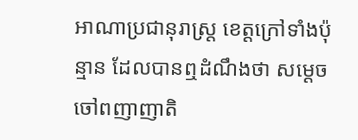អាណាប្រជានុរាស្ត្រ ខេត្តក្រៅទាំងប៉ុន្មាន ដែលបានឮដំណឹងថា សម្ដេចចៅពញាញាតិ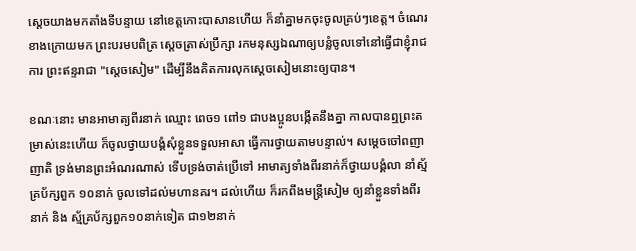ស្ដេចយាងមកតាំងទីបន្ទាយ នៅខេត្តកោះបាសានហើយ ក៏នាំគ្នាមកចុះចូលគ្រប់ៗខេត្ត។ ចំណេរខាងក្រោយមក ព្រះបរមបពិត្រ ស្ដេចត្រាស់ប្រឹក្សា រកមនុស្សឯណាឲ្យបន្លំចូលទៅនៅធ្វើជាខ្ញុំរាជការ ព្រះឥន្ទរាជា "ស្ដេចសៀម" ដើម្បីនឹងគិតការលុកស្ដេចសៀមនោះឲ្យបាន។

ខណៈនោះ មានអាមាត្យពីរនាក់ ឈ្មោះ ពេច១ ពៅ១ ជាបងប្អូនបង្កើតនឹងគ្នា កាលបានឮព្រះតម្រាស់នេះហើយ ក៏ចូលថ្វាយបង្គំសុំខ្លួនទទួលអាសា ធ្វើការថ្វាយតាមបន្ទាល់។ សម្ដេចចៅពញាញាតិ ទ្រង់មានព្រះអំណរណាស់ ទើបទ្រង់ចាត់ប្រើទៅ អាមាត្យទាំងពីរនាក់ក៏ថ្វាយបង្គំលា នាំស្ម័គ្រប័ក្សពួក ១០នាក់ ចូលទៅដល់មហានគរ។ ដល់ហើយ ក៏រកពឹងមន្ត្រីសៀម ឲ្យនាំខ្លួនទាំងពីរនាក់ និង ស្ម័គ្រប័ក្សពួក១០នាក់ទៀត ជា១២នាក់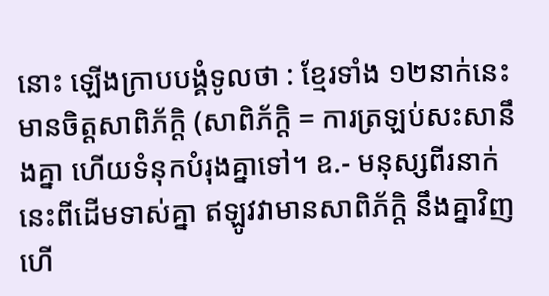នោះ ឡើងក្រាបបង្គំទូលថា : ខ្មែរទាំង ១២នាក់នេះ មានចិត្តសាពិភ័ក្ដិ (សាពិភ័ក្ដិ = ការត្រឡប់សះសានឹងគ្នា ហើយទំនុកបំរុងគ្នាទៅ។ ឧ.- មនុស្សពីរនាក់នេះពីដើមទាស់គ្នា ឥឡូវវាមានសាពិភ័ក្ដិ នឹងគ្នាវិញហើ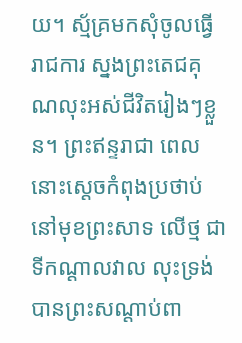យ។ ស្ម័គ្រមកសុំចូលធ្វើរាជការ ស្នងព្រះតេជគុណលុះអស់ជីវិតរៀងៗខ្លួន។ ព្រះឥន្ទរាជា ពេលនោះស្ដេចកំពុងប្រថាប់នៅមុខព្រះសាទ លើថ្ម ជាទីកណ្ដាលវាល លុះទ្រង់បានព្រះសណ្ដាប់ពា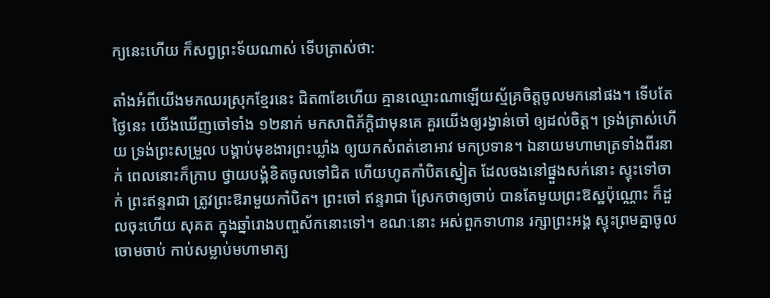ក្យនេះហើយ ក៏សព្វព្រះទ័យណាស់ ទើបត្រាស់ថា:

តាំងអំពីយើងមកឈរស្រុកខ្មែរនេះ ជិត៣ខែហើយ គ្មានឈ្មោះណាឡើយស្ម័គ្រចិត្តចូលមកនៅផង។ ទើបតែថ្ងៃនេះ យើងឃើញចៅទាំង ១២នាក់ មកសាពិភ័ក្ដិជាមុនគេ គួរយើងឲ្យរង្វាន់ចៅ ឲ្យដល់ចិត្ត។ ទ្រង់ត្រាស់ហើយ ទ្រង់ព្រះសម្រួល បង្គាប់មុខងារព្រះឃ្លាំង ឲ្យយកសំពត់ខោអាវ មកប្រទាន។ ឯនាយមហាមាត្រទាំងពីរនាក់ ពេលនោះក៏ក្រាប ថ្វាយបង្គំខិតចូលទៅជិត ហើយហូតកាំបិតស្នៀត ដែលចងនៅផ្នួងសក់នោះ ស្ទុះទៅចាក់ ព្រះឥន្ទរាជា ត្រូវព្រះឱរាមួយកាំបិត។ ព្រះចៅ ឥន្ទរាជា ស្រែកថាឲ្យចាប់ បានតែមួយព្រះឱស្ឋប៉ុណ្ណោះ ក៏ដួលចុះហើយ សុគត ក្នុងឆ្នាំរោងបញ្ចស័កនោះទៅ។ ខណៈនោះ អស់ពួកទាហាន រក្សាព្រះអង្គ ស្ទុះព្រមគ្នាចូលចោមចាប់ កាប់សម្លាប់មហាមាត្យ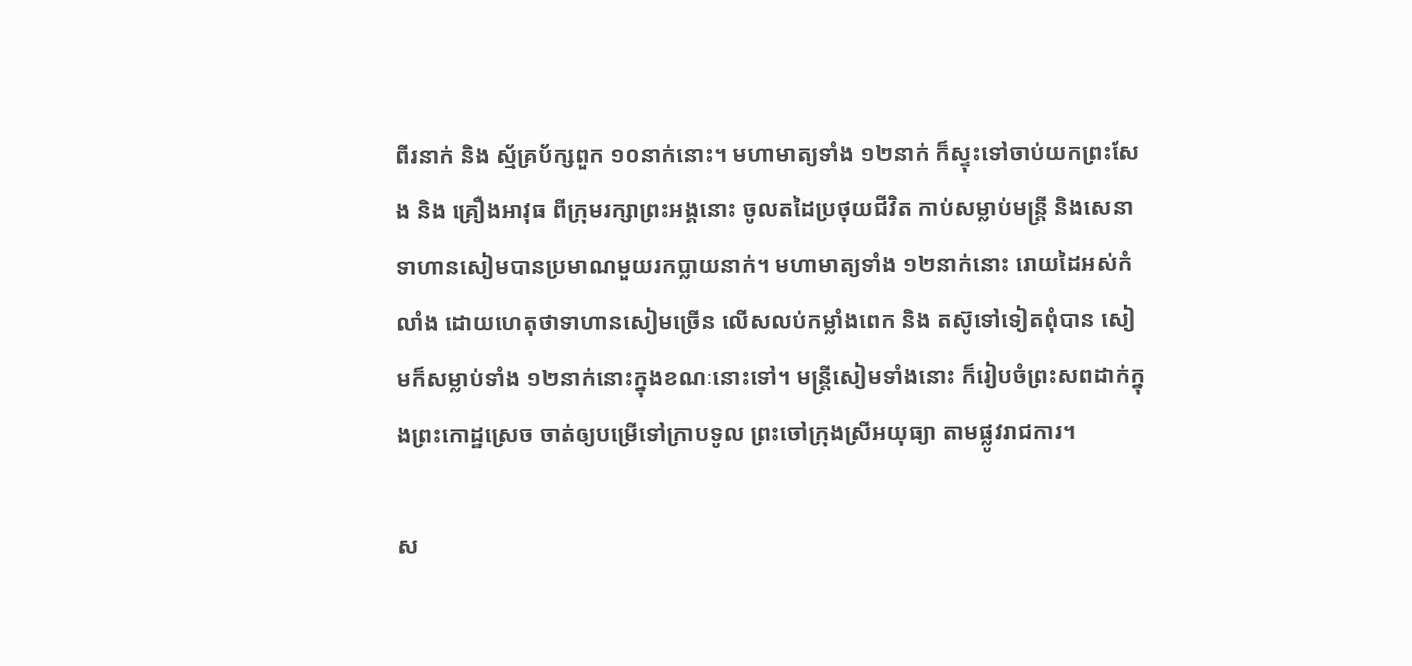ពីរនាក់ និង ស្ម័គ្រប័ក្សពួក ១០នាក់នោះ។ មហាមាត្យទាំង ១២នាក់ ក៏ស្ទុះទៅចាប់យកព្រះសែង និង គ្រឿងអាវុធ ពីក្រុមរក្សាព្រះអង្គនោះ ចូលតដៃប្រថុយជីវិត កាប់សម្លាប់មន្ត្រី និងសេនាទាហានសៀមបានប្រមាណមួយរកប្លាយនាក់។ មហាមាត្យទាំង ១២នាក់នោះ រោយដៃអស់កំលាំង ដោយហេតុថាទាហានសៀមច្រើន លើសលប់កម្លាំងពេក និង តស៊ូទៅទៀតពុំបាន សៀមក៏សម្លាប់ទាំង ១២នាក់នោះក្នុងខណៈនោះទៅ។ មន្ត្រីសៀមទាំងនោះ ក៏រៀបចំព្រះសពដាក់ក្នុងព្រះកោដ្ឋស្រេច ចាត់ឲ្យបម្រើទៅក្រាបទូល ព្រះចៅក្រុងស្រីអយុធ្យា តាមផ្លូវរាជការ។

ស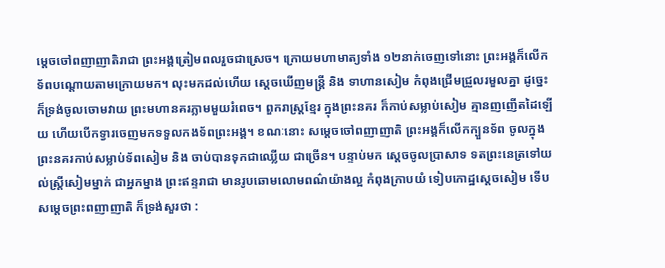ម្ដេចចៅពញាញាតិរាជា ព្រះអង្គត្រៀមពលរួចជាស្រេច។ ក្រោយមហាមាត្យទាំង ១២នាក់ចេញទៅនោះ ព្រះអង្គក៏លើកទ័ពបណ្ដោយតាមក្រោយមក។ លុះមកដល់ហើយ ស្ដេចឃើញមន្ត្រី និង ទាហានសៀម កំពុងជ្រើមជ្រួលរមួលគ្នា ដូច្នេះ ក៏ទ្រង់ចូលចោមវាយ ព្រះមហានគរភ្លាមមួយរំពេច។ ពួករាស្ត្រខ្មែរ ក្នុងព្រះនគរ ក៏កាប់សម្លាប់សៀម គ្មានញញើតដៃឡើយ ហើយបើកទ្វារចេញមកទទួលកងទ័ពព្រះអង្គ។ ខណៈនោះ សម្ដេចចៅពញាញាតិ ព្រះអង្គក៏លើកក្បួនទ័ព ចូលក្នុងព្រះនគរកាប់សម្លាប់ទ័ពសៀម និង ចាប់បានទុកជាឈ្លើយ ជាច្រើន។ បន្ទាប់មក ស្ដេចចូលប្រាសាទ ទតព្រះនេត្រទៅយល់ស្ត្រីសៀមម្នាក់ ជាអ្នកម្នាង ព្រះឥន្ទរាជា មានរូបឆោមលោមពណ៌យ៉ាងល្អ កំពុងក្រាបយំ ទៀបកោដ្ឋស្ដេចសៀម ទើបសម្ដេចព្រះពញាញាតិ ក៏ទ្រង់សួរថា :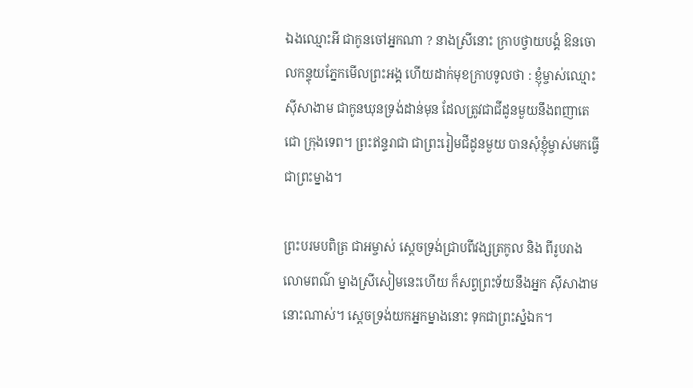ឯងឈ្មោះអី ជាកូនចៅអ្នកណា ? នាងស្រីនោះ ក្រាបថ្វាយបង្គំ ឱនចោលកន្ទុយភ្នែកមើលព្រះអង្គ ហើយដាក់មុខក្រាបទូលថា : ខ្ញុំម្ចាស់ឈ្មោះ ស៊ីសាងាម ជាកូនឃុនទ្រង់ដាន់មុន ដែលត្រូវជាជីដូនមួយនឹងពញាតេជោ ក្រុងទេព។ ព្រះឥន្ទរាជា ជាព្រះរៀមជីដូនមួយ បានសុំខ្ញុំម្ចាស់មកធ្វើជាព្រះម្នាង។

ព្រះបរមបពិត្រ ជាអម្ចាស់ ស្ដេចទ្រង់ជ្រាបពីវង្សត្រកូល និង ពីរូបរាងលោមពណ៌ ម្នាងស្រីសៀមនេះហើយ ក៏សព្វព្រះទ័យនឹងអ្នក ស៊ីសាងាមនោះណាស់។ ស្ដេចទ្រង់យកអ្នកម្នាងនោះ ទុកជាព្រះស្នំឯក។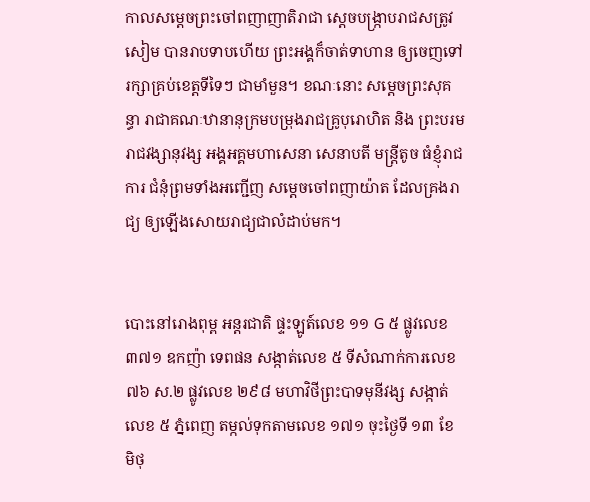កាលសម្ដេចព្រះចៅពញាញាតិរាជា ស្ដេចបង្ក្រាបរាជសត្រូវសៀម បានរាបទាបហើយ ព្រះអង្គក៏ចាត់ទាហាន ឲ្យចេញទៅរក្សាគ្រប់ខេត្តទីទៃៗ ជាមាំមួន។ ខណៈនោះ សម្ដេចព្រះសុគន្ធា រាជាគណៈឋានានុក្រមបម្រុងរាជគ្រូបុរោហិត និង ព្រះបរមរាជវង្សានុវង្ស អង្គអគ្គមហាសេនា សេនាបតី មន្ត្រីតូច ធំខ្ញុំរាជការ ជំនុំព្រមទាំងអញ្ជើញ សម្ដេចចៅពញាយ៉ាត ដែលគ្រងរាជ្យ ឲ្យឡើងសោយរាជ្យជាលំដាប់មក។


បោះនៅរោងពុម្ព អន្តរជាតិ ផ្ទះឡូត៍លេខ ១១ G ៥ ផ្លូវលេខ ៣៧១ ឧកញ៉ា ទេពផន សង្កាត់លេខ ៥ ទីសំណាក់ការលេខ ៧៦ ស.២ ផ្លូវលេខ ២៩៨ មហាវិថីព្រះបាទមុនីវង្ស សង្កាត់លេខ ៥ ភ្នំពេញ តម្កល់ទុកតាមលេខ ១៧១ ចុះថ្ងៃទី ១៣ ខែ មិថុ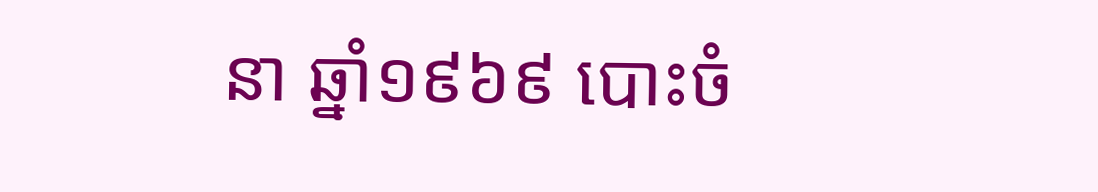នា ឆ្នាំ១៩៦៩ បោះចំ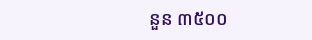នួន ៣៥០០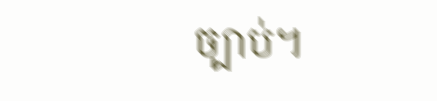ច្បាប់។